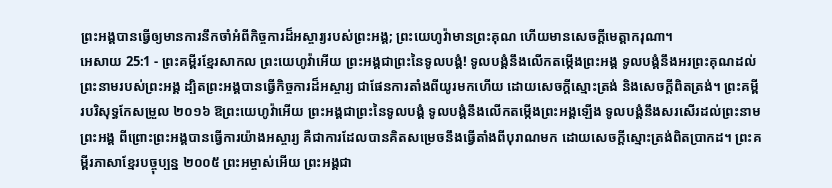ព្រះអង្គបានធ្វើឲ្យមានការនឹកចាំអំពីកិច្ចការដ៏អស្ចារ្យរបស់ព្រះអង្គ; ព្រះយេហូវ៉ាមានព្រះគុណ ហើយមានសេចក្ដីមេត្តាករុណា។
អេសាយ 25:1 - ព្រះគម្ពីរខ្មែរសាកល ព្រះយេហូវ៉ាអើយ ព្រះអង្គជាព្រះនៃទូលបង្គំ! ទូលបង្គំនឹងលើកតម្កើងព្រះអង្គ ទូលបង្គំនឹងអរព្រះគុណដល់ព្រះនាមរបស់ព្រះអង្គ ដ្បិតព្រះអង្គបានធ្វើកិច្ចការដ៏អស្ចារ្យ ជាផែនការតាំងពីយូរមកហើយ ដោយសេចក្ដីស្មោះត្រង់ និងសេចក្ដីពិតត្រង់។ ព្រះគម្ពីរបរិសុទ្ធកែសម្រួល ២០១៦ ឱព្រះយេហូវ៉ាអើយ ព្រះអង្គជាព្រះនៃទូលបង្គំ ទូលបង្គំនឹងលើកតម្កើងព្រះអង្គឡើង ទូលបង្គំនឹងសរសើរដល់ព្រះនាមព្រះអង្គ ពីព្រោះព្រះអង្គបានធ្វើការយ៉ាងអស្ចារ្យ គឺជាការដែលបានគិតសម្រេចនឹងធ្វើតាំងពីបុរាណមក ដោយសេចក្ដីស្មោះត្រង់ពិតប្រាកដ។ ព្រះគម្ពីរភាសាខ្មែរបច្ចុប្បន្ន ២០០៥ ព្រះអម្ចាស់អើយ ព្រះអង្គជា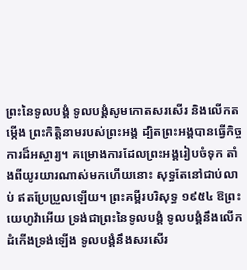ព្រះនៃទូលបង្គំ ទូលបង្គំសូមកោតសរសើរ និងលើកតម្កើង ព្រះកិត្តិនាមរបស់ព្រះអង្គ ដ្បិតព្រះអង្គបានធ្វើកិច្ចការដ៏អស្ចារ្យ។ គម្រោងការដែលព្រះអង្គរៀបចំទុក តាំងពីយូរយារណាស់មកហើយនោះ សុទ្ធតែនៅជាប់លាប់ ឥតប្រែប្រួលឡើយ។ ព្រះគម្ពីរបរិសុទ្ធ ១៩៥៤ ឱព្រះយេហូវ៉ាអើយ ទ្រង់ជាព្រះនៃទូលបង្គំ ទូលបង្គំនឹងលើកដំកើងទ្រង់ឡើង ទូលបង្គំនឹងសរសើរ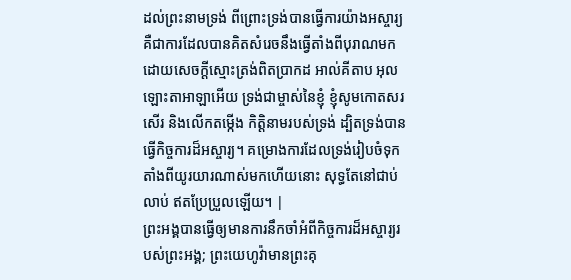ដល់ព្រះនាមទ្រង់ ពីព្រោះទ្រង់បានធ្វើការយ៉ាងអស្ចារ្យ គឺជាការដែលបានគិតសំរេចនឹងធ្វើតាំងពីបុរាណមក ដោយសេចក្ដីស្មោះត្រង់ពិតប្រាកដ អាល់គីតាប អុលឡោះតាអាឡាអើយ ទ្រង់ជាម្ចាស់នៃខ្ញុំ ខ្ញុំសូមកោតសរសើរ និងលើកតម្កើង កិត្តិនាមរបស់ទ្រង់ ដ្បិតទ្រង់បានធ្វើកិច្ចការដ៏អស្ចារ្យ។ គម្រោងការដែលទ្រង់រៀបចំទុក តាំងពីយូរយារណាស់មកហើយនោះ សុទ្ធតែនៅជាប់លាប់ ឥតប្រែប្រួលឡើយ។ |
ព្រះអង្គបានធ្វើឲ្យមានការនឹកចាំអំពីកិច្ចការដ៏អស្ចារ្យរបស់ព្រះអង្គ; ព្រះយេហូវ៉ាមានព្រះគុ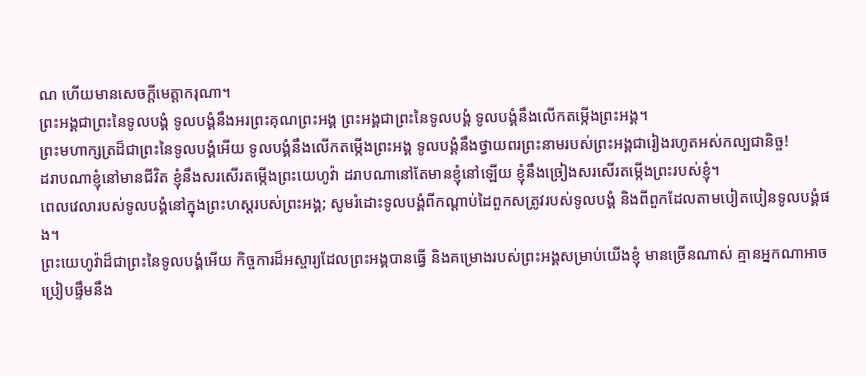ណ ហើយមានសេចក្ដីមេត្តាករុណា។
ព្រះអង្គជាព្រះនៃទូលបង្គំ ទូលបង្គំនឹងអរព្រះគុណព្រះអង្គ ព្រះអង្គជាព្រះនៃទូលបង្គំ ទូលបង្គំនឹងលើកតម្កើងព្រះអង្គ។
ព្រះមហាក្សត្រដ៏ជាព្រះនៃទូលបង្គំអើយ ទូលបង្គំនឹងលើកតម្កើងព្រះអង្គ ទូលបង្គំនឹងថ្វាយពរព្រះនាមរបស់ព្រះអង្គជារៀងរហូតអស់កល្បជានិច្ច!
ដរាបណាខ្ញុំនៅមានជីវិត ខ្ញុំនឹងសរសើរតម្កើងព្រះយេហូវ៉ា ដរាបណានៅតែមានខ្ញុំនៅឡើយ ខ្ញុំនឹងច្រៀងសរសើរតម្កើងព្រះរបស់ខ្ញុំ។
ពេលវេលារបស់ទូលបង្គំនៅក្នុងព្រះហស្តរបស់ព្រះអង្គ; សូមរំដោះទូលបង្គំពីកណ្ដាប់ដៃពួកសត្រូវរបស់ទូលបង្គំ និងពីពួកដែលតាមបៀតបៀនទូលបង្គំផង។
ព្រះយេហូវ៉ាដ៏ជាព្រះនៃទូលបង្គំអើយ កិច្ចការដ៏អស្ចារ្យដែលព្រះអង្គបានធ្វើ និងគម្រោងរបស់ព្រះអង្គសម្រាប់យើងខ្ញុំ មានច្រើនណាស់ គ្មានអ្នកណាអាចប្រៀបផ្ទឹមនឹង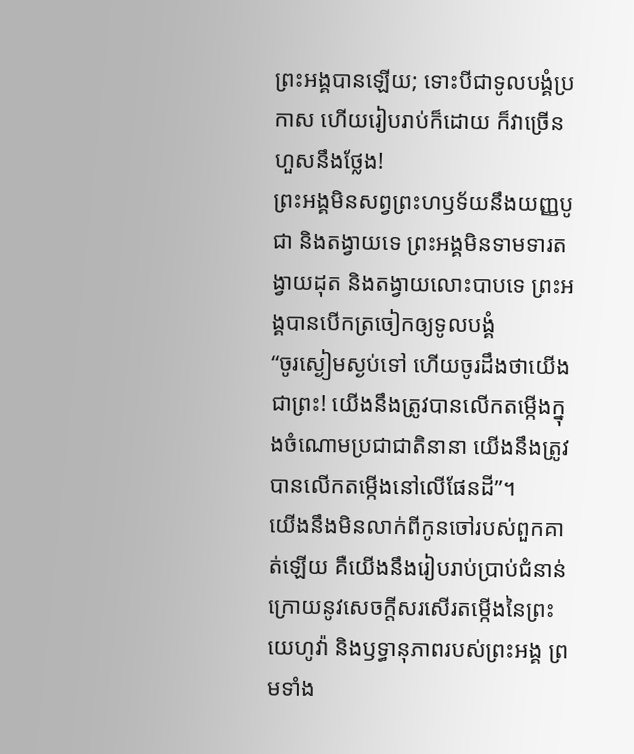ព្រះអង្គបានឡើយ; ទោះបីជាទូលបង្គំប្រកាស ហើយរៀបរាប់ក៏ដោយ ក៏វាច្រើនហួសនឹងថ្លែង!
ព្រះអង្គមិនសព្វព្រះហឫទ័យនឹងយញ្ញបូជា និងតង្វាយទេ ព្រះអង្គមិនទាមទារតង្វាយដុត និងតង្វាយលោះបាបទេ ព្រះអង្គបានបើកត្រចៀកឲ្យទូលបង្គំ
“ចូរស្ងៀមស្ងប់ទៅ ហើយចូរដឹងថាយើងជាព្រះ! យើងនឹងត្រូវបានលើកតម្កើងក្នុងចំណោមប្រជាជាតិនានា យើងនឹងត្រូវបានលើកតម្កើងនៅលើផែនដី”។
យើងនឹងមិនលាក់ពីកូនចៅរបស់ពួកគាត់ឡើយ គឺយើងនឹងរៀបរាប់ប្រាប់ជំនាន់ក្រោយនូវសេចក្ដីសរសើរតម្កើងនៃព្រះយេហូវ៉ា និងឫទ្ធានុភាពរបស់ព្រះអង្គ ព្រមទាំង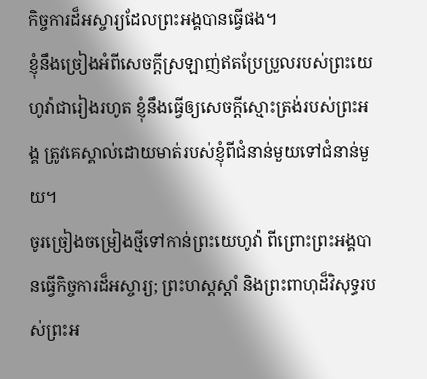កិច្ចការដ៏អស្ចារ្យដែលព្រះអង្គបានធ្វើផង។
ខ្ញុំនឹងច្រៀងអំពីសេចក្ដីស្រឡាញ់ឥតប្រែប្រួលរបស់ព្រះយេហូវ៉ាជារៀងរហូត ខ្ញុំនឹងធ្វើឲ្យសេចក្ដីស្មោះត្រង់របស់ព្រះអង្គ ត្រូវគេស្គាល់ដោយមាត់របស់ខ្ញុំពីជំនាន់មួយទៅជំនាន់មួយ។
ចូរច្រៀងចម្រៀងថ្មីទៅកាន់ព្រះយេហូវ៉ា ពីព្រោះព្រះអង្គបានធ្វើកិច្ចការដ៏អស្ចារ្យ; ព្រះហស្តស្ដាំ និងព្រះពាហុដ៏វិសុទ្ធរបស់ព្រះអ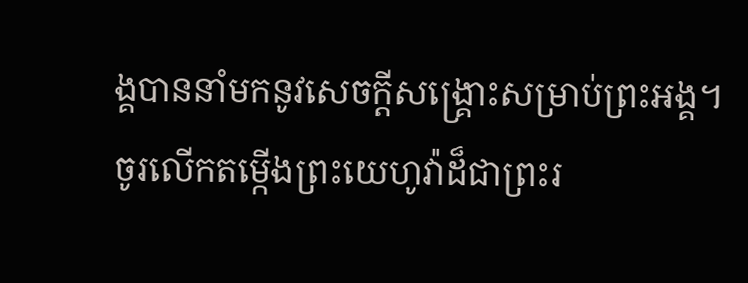ង្គបាននាំមកនូវសេចក្ដីសង្គ្រោះសម្រាប់ព្រះអង្គ។
ចូរលើកតម្កើងព្រះយេហូវ៉ាដ៏ជាព្រះរ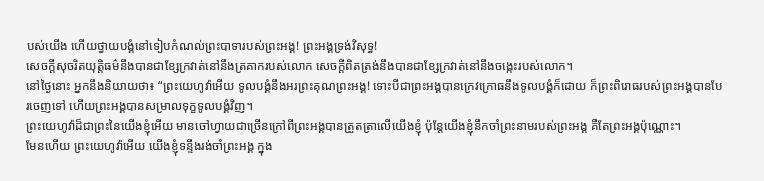បស់យើង ហើយថ្វាយបង្គំនៅទៀបកំណល់ព្រះបាទារបស់ព្រះអង្គ! ព្រះអង្គទ្រង់វិសុទ្ធ!
សេចក្ដីសុចរិតយុត្តិធម៌នឹងបានជាខ្សែក្រវាត់នៅនឹងត្រគាករបស់លោក សេចក្ដីពិតត្រង់នឹងបានជាខ្សែក្រវាត់នៅនឹងចង្កេះរបស់លោក។
នៅថ្ងៃនោះ អ្នកនឹងនិយាយថា៖ “ព្រះយេហូវ៉ាអើយ ទូលបង្គំនឹងអរព្រះគុណព្រះអង្គ! ទោះបីជាព្រះអង្គបានក្រេវក្រោធនឹងទូលបង្គំក៏ដោយ ក៏ព្រះពិរោធរបស់ព្រះអង្គបានបែរចេញទៅ ហើយព្រះអង្គបានសម្រាលទុក្ខទូលបង្គំវិញ។
ព្រះយេហូវ៉ាដ៏ជាព្រះនៃយើងខ្ញុំអើយ មានចៅហ្វាយជាច្រើនក្រៅពីព្រះអង្គបានត្រួតត្រាលើយើងខ្ញុំ ប៉ុន្តែយើងខ្ញុំនឹកចាំព្រះនាមរបស់ព្រះអង្គ គឺតែព្រះអង្គប៉ុណ្ណោះ។
មែនហើយ ព្រះយេហូវ៉ាអើយ យើងខ្ញុំទន្ទឹងរង់ចាំព្រះអង្គ ក្នុង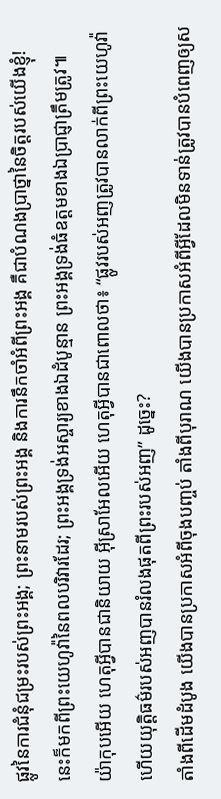ផ្លូវនៃការជំនុំជម្រះរបស់ព្រះអង្គ; ព្រះនាមរបស់ព្រះអង្គ និងការនឹកចាំអំពីព្រះអង្គ គឺជាបំណងប្រាថ្នានៃចិត្តរបស់យើងខ្ញុំ!
នេះក៏មកពីព្រះយេហូវ៉ានៃពលបរិវារដែរ; ព្រះអង្គទ្រង់អស្ចារ្យខាងឯដំបូន្មាន ព្រះអង្គទ្រង់ធំឧត្ដមខាងឯប្រាជ្ញាត្រឹមត្រូវ៕
យ៉ាកុបអើយ ហេតុអ្វីបានជានិយាយ អ៊ីស្រាអែលអើយ ហេតុអ្វីបានជាពោលថា៖ “ផ្លូវរបស់អញត្រូវបានលាក់ពីព្រះយេហូវ៉ា ហើយយុត្តិធម៌របស់អញបានរំលងផុតពីព្រះរបស់អញ” ដូច្នេះ?
តាំងពីដើមដំបូង យើងបានប្រកាសអំពីចុងបញ្ចប់ តាំងពីបុរាណ យើងបានប្រកាសអំពីអ្វីដែលមិនទាន់ត្រូវបានបំពេញឲ្យស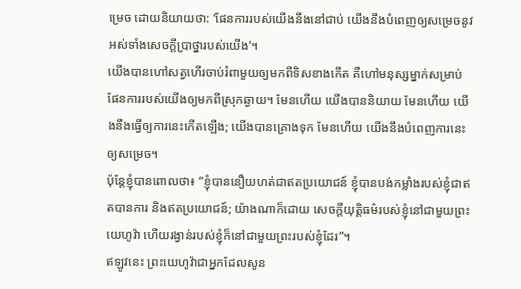ម្រេច ដោយនិយាយថា: ‘ផែនការរបស់យើងនឹងនៅជាប់ យើងនឹងបំពេញឲ្យសម្រេចនូវអស់ទាំងសេចក្ដីប្រាថ្នារបស់យើង’។
យើងបានហៅសត្វហើរចាប់រំពាមួយឲ្យមកពីទិសខាងកើត គឺហៅមនុស្សម្នាក់សម្រាប់ផែនការរបស់យើងឲ្យមកពីស្រុកឆ្ងាយ។ មែនហើយ យើងបាននិយាយ មែនហើយ យើងនឹងធ្វើឲ្យការនេះកើតឡើង; យើងបានគ្រោងទុក មែនហើយ យើងនឹងបំពេញការនេះឲ្យសម្រេច។
ប៉ុន្តែខ្ញុំបានពោលថា៖ “ខ្ញុំបាននឿយហត់ជាឥតប្រយោជន៍ ខ្ញុំបានបង់កម្លាំងរបស់ខ្ញុំជាឥតបានការ និងឥតប្រយោជន៍; យ៉ាងណាក៏ដោយ សេចក្ដីយុត្តិធម៌របស់ខ្ញុំនៅជាមួយព្រះយេហូវ៉ា ហើយរង្វាន់របស់ខ្ញុំក៏នៅជាមួយព្រះរបស់ខ្ញុំដែរ”។
ឥឡូវនេះ ព្រះយេហូវ៉ាជាអ្នកដែលសូន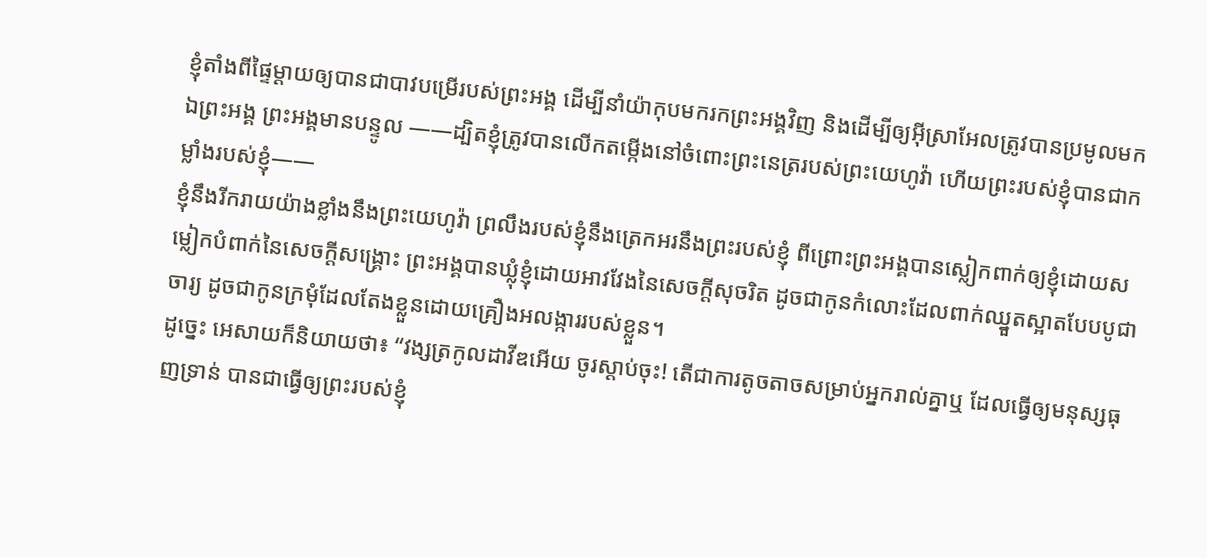ខ្ញុំតាំងពីផ្ទៃម្ដាយឲ្យបានជាបាវបម្រើរបស់ព្រះអង្គ ដើម្បីនាំយ៉ាកុបមករកព្រះអង្គវិញ និងដើម្បីឲ្យអ៊ីស្រាអែលត្រូវបានប្រមូលមកឯព្រះអង្គ ព្រះអង្គមានបន្ទូល ——ដ្បិតខ្ញុំត្រូវបានលើកតម្កើងនៅចំពោះព្រះនេត្ររបស់ព្រះយេហូវ៉ា ហើយព្រះរបស់ខ្ញុំបានជាកម្លាំងរបស់ខ្ញុំ——
ខ្ញុំនឹងរីករាយយ៉ាងខ្លាំងនឹងព្រះយេហូវ៉ា ព្រលឹងរបស់ខ្ញុំនឹងត្រេកអរនឹងព្រះរបស់ខ្ញុំ ពីព្រោះព្រះអង្គបានស្លៀកពាក់ឲ្យខ្ញុំដោយសម្លៀកបំពាក់នៃសេចក្ដីសង្គ្រោះ ព្រះអង្គបានឃ្លុំខ្ញុំដោយអាវវែងនៃសេចក្ដីសុចរិត ដូចជាកូនកំលោះដែលពាក់ឈ្នួតស្អាតបែបបូជាចារ្យ ដូចជាកូនក្រមុំដែលតែងខ្លួនដោយគ្រឿងអលង្ការរបស់ខ្លួន។
ដូច្នេះ អេសាយក៏និយាយថា៖ “វង្សត្រកូលដាវីឌអើយ ចូរស្ដាប់ចុះ! តើជាការតូចតាចសម្រាប់អ្នករាល់គ្នាឬ ដែលធ្វើឲ្យមនុស្សធុញទ្រាន់ បានជាធ្វើឲ្យព្រះរបស់ខ្ញុំ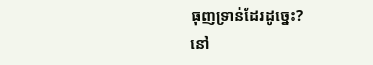ធុញទ្រាន់ដែរដូច្នេះ?
នៅ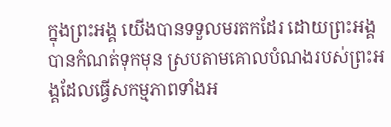ក្នុងព្រះអង្គ យើងបានទទួលមរតកដែរ ដោយព្រះអង្គបានកំណត់ទុកមុន ស្របតាមគោលបំណងរបស់ព្រះអង្គដែលធ្វើសកម្មភាពទាំងអ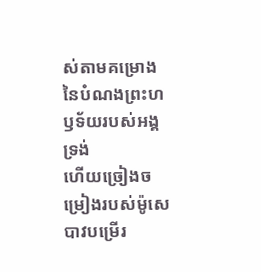ស់តាមគម្រោងនៃបំណងព្រះហឫទ័យរបស់អង្គទ្រង់
ហើយច្រៀងចម្រៀងរបស់ម៉ូសេបាវបម្រើរ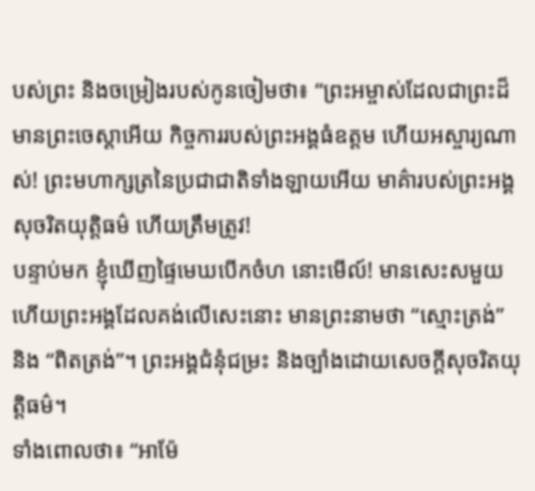បស់ព្រះ និងចម្រៀងរបស់កូនចៀមថា៖ “ព្រះអម្ចាស់ដែលជាព្រះដ៏មានព្រះចេស្ដាអើយ កិច្ចការរបស់ព្រះអង្គធំឧត្ដម ហើយអស្ចារ្យណាស់! ព្រះមហាក្សត្រនៃប្រជាជាតិទាំងឡាយអើយ មាគ៌ារបស់ព្រះអង្គសុចរិតយុត្តិធម៌ ហើយត្រឹមត្រូវ!
បន្ទាប់មក ខ្ញុំឃើញផ្ទៃមេឃបើកចំហ នោះមើល៍! មានសេះសមួយ ហើយព្រះអង្គដែលគង់លើសេះនោះ មានព្រះនាមថា “ស្មោះត្រង់” និង “ពិតត្រង់”។ ព្រះអង្គជំនុំជម្រះ និងច្បាំងដោយសេចក្ដីសុចរិតយុត្តិធម៌។
ទាំងពោលថា៖ “អាម៉ែ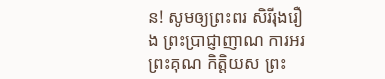ន! សូមឲ្យព្រះពរ សិរីរុងរឿង ព្រះប្រាជ្ញាញាណ ការអរព្រះគុណ កិត្តិយស ព្រះ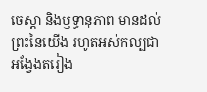ចេស្ដា និងឫទ្ធានុភាព មានដល់ព្រះនៃយើង រហូតអស់កល្បជាអង្វែងតរៀង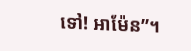ទៅ! អាម៉ែន”។